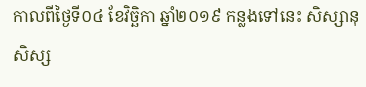កាលពីថ្ងៃទី០៤ ខែវិច្ឆិកា ឆ្នាំ២០១៩ កន្លងទៅនេះ សិស្សានុសិស្ស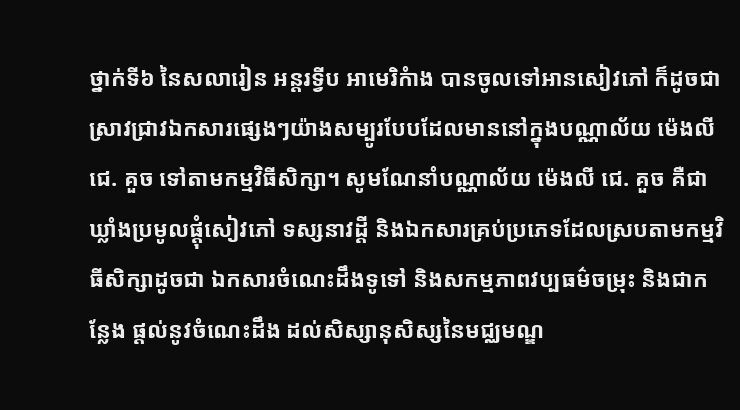ថ្នាក់ទី៦ នៃសលារៀន អន្តរទ្វីប អាមេរិកំាង បានចូលទៅអានសៀវភៅ ក៏ដូចជាស្រាវជ្រាវឯកសារផ្សេងៗយ៉ាងសម្បូរបែបដែលមាននៅក្នុងបណ្ណាល័យ ម៉េងលី ជេ. គួច ទៅតាមកម្មវិធីសិក្សា។ សូមណែនាំបណ្ណាល័យ ម៉េងលី ជេ. គួច គឺជាឃ្លាំងប្រមូលផ្ដុំសៀវភៅ ទស្សនាវដ្ដី និងឯកសារគ្រប់ប្រភេទដែលស្របតាមកម្មវិធីសិក្សាដូចជា ឯកសារចំណេះដឹងទូទៅ និងសកម្មភាពវប្បធម៌ចម្រុះ និងជាកន្លែង ផ្តល់នូវចំណេះដឹង ដល់សិស្សានុសិស្សនៃមជ្ឈមណ្ឌ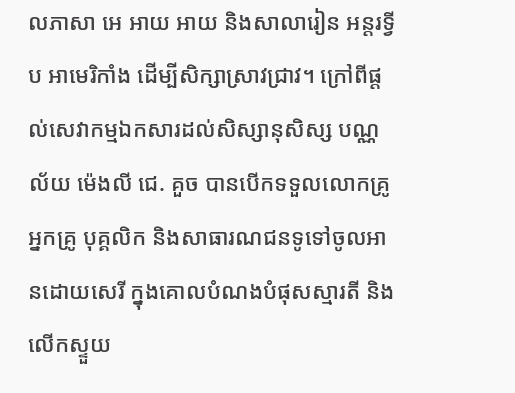លភាសា អេ អាយ អាយ និងសាលារៀន អន្តរទ្វីប អាមេរិកាំង ដើម្បីសិក្សាស្រាវជ្រាវ។ ក្រៅពីផ្តល់សេវាកម្មឯកសារដល់សិស្សានុសិស្ស បណ្ណល័យ ម៉េងលី ជេ. គួច បានបើកទទួលលោកគ្រូ អ្នកគ្រូ បុគ្គលិក និងសាធារណជនទូទៅចូលអានដោយសេរី ក្នុងគោលបំណងបំផុសស្មារតី និងលើកស្ទួយ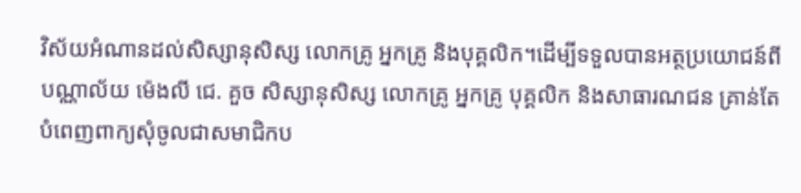វិស័យអំណានដល់សិស្សានុសិស្ស លោកគ្រូ អ្នកគ្រូ និងបុគ្គលិក។ដើម្បីទទួលបានអត្ថប្រយោជន៍ពីបណ្ណាល័យ ម៉េងលី ជេ. គួច សិស្សានុសិស្ស លោកគ្រូ អ្នកគ្រូ បុគ្គលិក និងសាធារណជន គ្រាន់តែបំពេញពាក្យសុំចូលជាសមាជិកប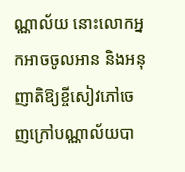ណ្ណាល័យ នោះលោកអ្នកអាចចូលអាន និងអនុញាតិឱ្យខ្ចីសៀវភៅចេញក្រៅបណ្ណាល័យបា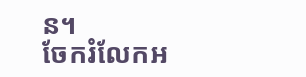ន។
ចែករំលែកអ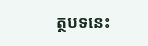ត្ថបទនេះ